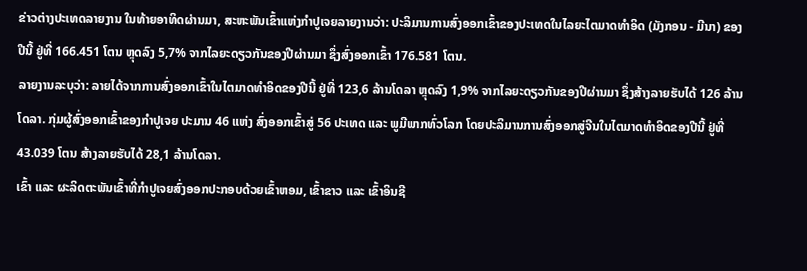ຂ່າວຕ່າງປະເທດລາຍງານ ໃນທ້າຍອາທິດຜ່ານມາ, ສະຫະພັນເຂົ້າແຫ່ງກຳປູເຈຍລາຍງານວ່າ: ປະລິມານການສົ່ງອອກເຂົ້າຂອງປະເທດໃນໄລຍະໄຕມາດທຳອິດ (ມັງກອນ - ມີນາ) ຂອງປີນີ້ ຢູ່ທີ່ 166.451 ໂຕນ ຫຼຸດລົງ 5,7% ຈາກໄລຍະດຽວກັນຂອງປີຜ່ານມາ ຊຶ່ງສົ່ງອອກເຂົ້າ 176.581 ໂຕນ.
ລາຍງານລະບຸວ່າ: ລາຍໄດ້ຈາກການສົ່ງອອກເຂົ້າໃນໄຕມາດທຳອິດຂອງປີນີ້ ຢູ່ທີ່ 123,6 ລ້ານໂດລາ ຫຼຸດລົງ 1,9% ຈາກໄລຍະດຽວກັນຂອງປີຜ່ານມາ ຊຶ່ງສ້າງລາຍຮັບໄດ້ 126 ລ້ານໂດລາ. ກຸ່ມຜູ້ສົ່ງອອກເຂົ້າຂອງກຳປູເຈຍ ປະມານ 46 ແຫ່ງ ສົ່ງອອກເຂົ້າສູ່ 56 ປະເທດ ແລະ ພູມີພາກທົ່ວໂລກ ໂດຍປະລິມານການສົ່ງອອກສູ່ຈີນໃນໄຕມາດທຳອິດຂອງປີນີ້ ຢູ່ທີ່ 43.039 ໂຕນ ສ້າງລາຍຮັບໄດ້ 28,1 ລ້ານໂດລາ.
ເຂົ້າ ແລະ ຜະລິດຕະພັນເຂົ້າທີ່ກຳປູເຈຍສົ່ງອອກປະກອບດ້ວຍເຂົ້າຫອມ, ເຂົ້າຂາວ ແລະ ເຂົ້າອິນຊີ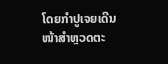ໂດຍກຳປູເຈຍເດີນໜ້າສຳຫຼວດຕະ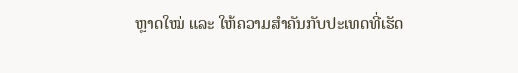ຫຼາດໃໝ່ ແລະ ໃຫ້ຄວາມສຳຄັນກັບປະເທດທີ່ເຮັດ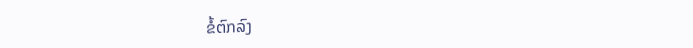ຂໍ້ຕົກລົງ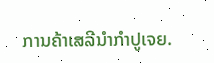ການຄ້າເສລີນຳກຳປູເຈຍ.